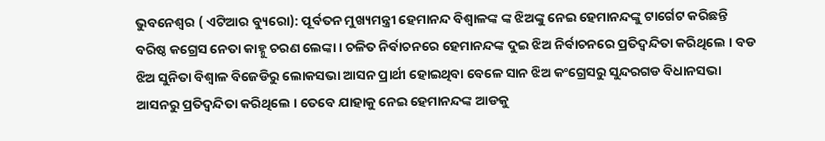ଭୁବନେଶ୍ୱର ( ଏଟିଆର ବ୍ୟୁରୋ): ପୂର୍ବତନ ମୁଖ୍ୟମନ୍ତ୍ରୀ ହେମାନନ୍ଦ ବିଶ୍ୱାଳଙ୍କ ଙ୍କ ଝିଅଙ୍କୁ ନେଇ ହେମାନନ୍ଦଙ୍କୁ ଟାର୍ଗେଟ କରିଛନ୍ତି ବରିଷ୍ଠ କଗ୍ରେସ ନେତା କାହ୍ନୁ ଚରଣ ଲେଙ୍କା । ଚଳିତ ନିର୍ବାଚନରେ ହେମାନନ୍ଦଙ୍କ ଦୁଇ ଝିଅ ନିର୍ବାଚନରେ ପ୍ରତିଦ୍ୱନ୍ଦିତା କରିଥିଲେ । ବଡ ଝିଅ ସୁନିତା ବିଶ୍ୱାଳ ବିଜେଡିରୁ ଲୋକସଭା ଆସନ ପ୍ରାର୍ଥୀ ହୋଇଥିବା ବେଳେ ସାନ ଝିଅ କଂଗ୍ରେସରୁ ସୁନ୍ଦରଗଡ ବିଧାନସଭା ଆସନରୁ ପ୍ରତିଦ୍ୱନ୍ଦିତା କରିଥିଲେ । ତେବେ ଯାହାକୁ ନେଇ ହେମାନନ୍ଦଙ୍କ ଆଡକୁ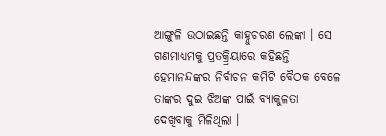ଆଙ୍ଗୁଳି ଉଠାଇଛନ୍ତି କାହ୍ନୁଚରଣ ଲେଙ୍କା । ସେ ଗଣମାଧ୍ୟମକୁ ପ୍ରତକ୍ର୍ରିୟାରେ କହିଛନ୍ତି ହେମାନନ୍ଦଙ୍କର ନିର୍ବାଚନ କମିଟି ବୈଠକ ବେଳେ ତାଙ୍କର ଦୁଇ ଝିଅଙ୍କ ପାଇଁ ବ୍ୟାକୁଳତା ଦେଖିବାକୁ ମିଳିଥିଲା ।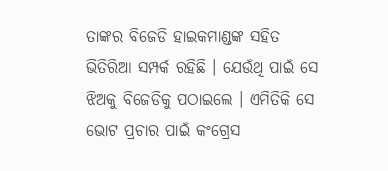ତାଙ୍କର ବିଜେଡି ହାଇକମାଣ୍ଡଙ୍କ ସହିତ ଭିତିରିଆ ସମ୍ପର୍କ ରହିଛି । ଯେଉଁଥି ପାଇଁ ସେ ଝିଅକୁ ବିଜେଡିକୁ ପଠାଇଲେ । ଏମିତିକି ସେ ଭୋଟ ପ୍ରଚାର ପାଇଁ କଂଗ୍ରେସ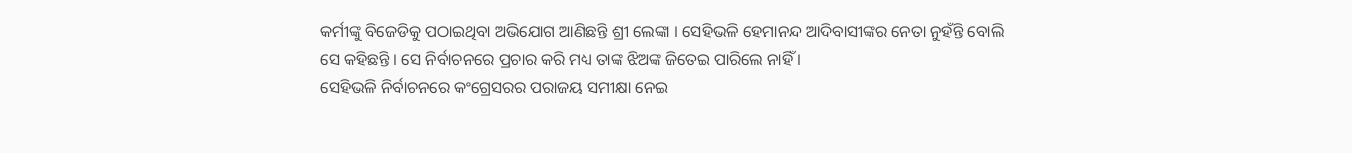କର୍ମୀଙ୍କୁ ବିଜେଡିକୁ ପଠାଇଥିବା ଅଭିଯୋଗ ଆଣିଛନ୍ତି ଶ୍ରୀ ଲେଙ୍କା । ସେହିଭଳି ହେମାନନ୍ଦ ଆଦିବାସୀଙ୍କର ନେତା ନୁହଁନ୍ତି ବୋଲି ସେ କହିଛନ୍ତି । ସେ ନିର୍ବାଚନରେ ପ୍ରଚାର କରି ମଧ୍ୟ ତାଙ୍କ ଝିଅଙ୍କ ଜିତେଇ ପାରିଲେ ନାହିଁ ।
ସେହିଭଳି ନିର୍ବାଚନରେ କଂଗ୍ରେସରର ପରାଜୟ ସମୀକ୍ଷା ନେଇ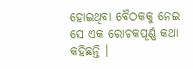ହୋଇଥିବା ବୈଠକକୁ ନେଇ ସେ ଏକ ରୋଚକପୂର୍ଣ୍ଣ କଥା କହିଛନ୍ତି ।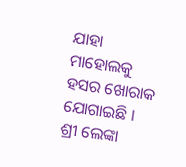ଯାହା ମାହୋଲକୁ ହସର ଖୋରାକ ଯୋଗାଇଛି । ଶ୍ରୀ ଲେଙ୍କା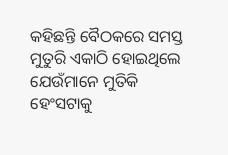କହିଛନ୍ତି ବୈଠକରେ ସମସ୍ତ ମୁତୁରି ଏକାଠି ହୋଇଥିଲେ ଯେଉଁମାନେ ମୁତିକି ହେଂସଟାକୁ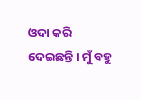ଓଦା କରି ଦେଇଛନ୍ତି । ମୁଁ ବହୁ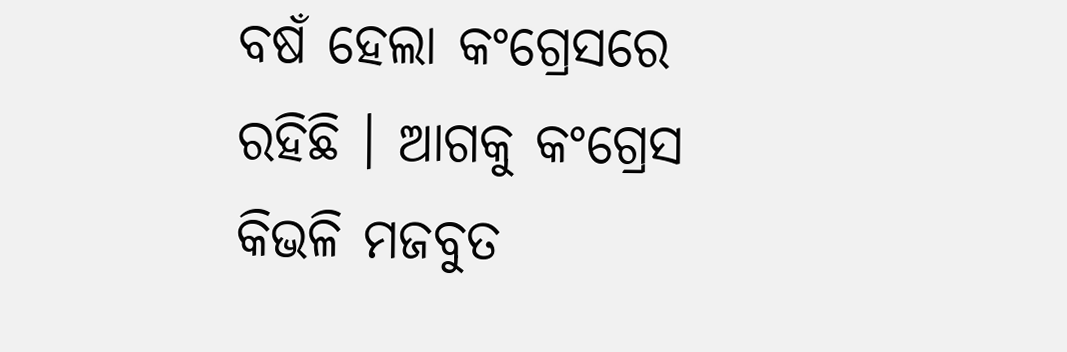ବଷଁ ହେଲା କଂଗ୍ରେସରେ ରହିଛି । ଆଗକୁ କଂଗ୍ରେସ କିଭଳି ମଜବୁତ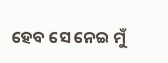ହେବ ସେ ନେଇ ମୁଁ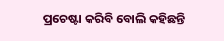ପ୍ରଚେଷ୍ଟା କରିବି ବୋଲି କହିଛନ୍ତି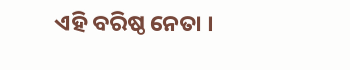ଏହି ବରିଷ୍ଠ ନେତା ।